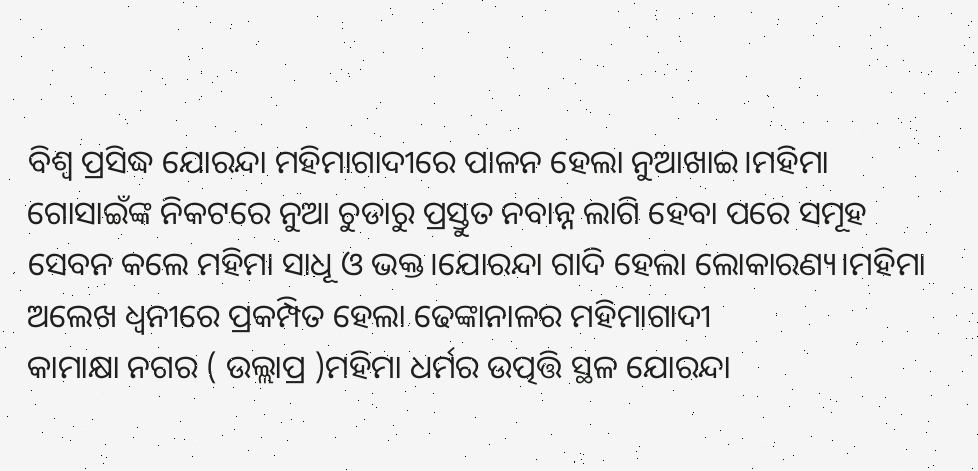ବିଶ୍ୱ ପ୍ରସିଦ୍ଧ ଯୋରନ୍ଦା ମହିମାଗାଦୀରେ ପାଳନ ହେଲା ନୁଆଖାଇ।ମହିମା ଗୋସାଇଁଙ୍କ ନିକଟରେ ନୁଆ ଚୁଡାରୁ ପ୍ରସ୍ତୁତ ନବାନ୍ନ ଲାଗି ହେବା ପରେ ସମୂହ ସେବନ କଲେ ମହିମା ସାଧୂ ଓ ଭକ୍ତ।ଯୋରନ୍ଦା ଗାଦି ହେଲା ଲୋକାରଣ୍ୟ।ମହିମା ଅଲେଖ ଧ୍ୱନୀରେ ପ୍ରକମ୍ପିତ ହେଲା ଢେଙ୍କାନାଳର ମହିମାଗାଦୀ
କାମାକ୍ଷା ନଗର ( ଉଲ୍ଲାପ୍ର )ମହିମା ଧର୍ମର ଉତ୍ପତ୍ତି ସ୍ଥଳ ଯୋରନ୍ଦା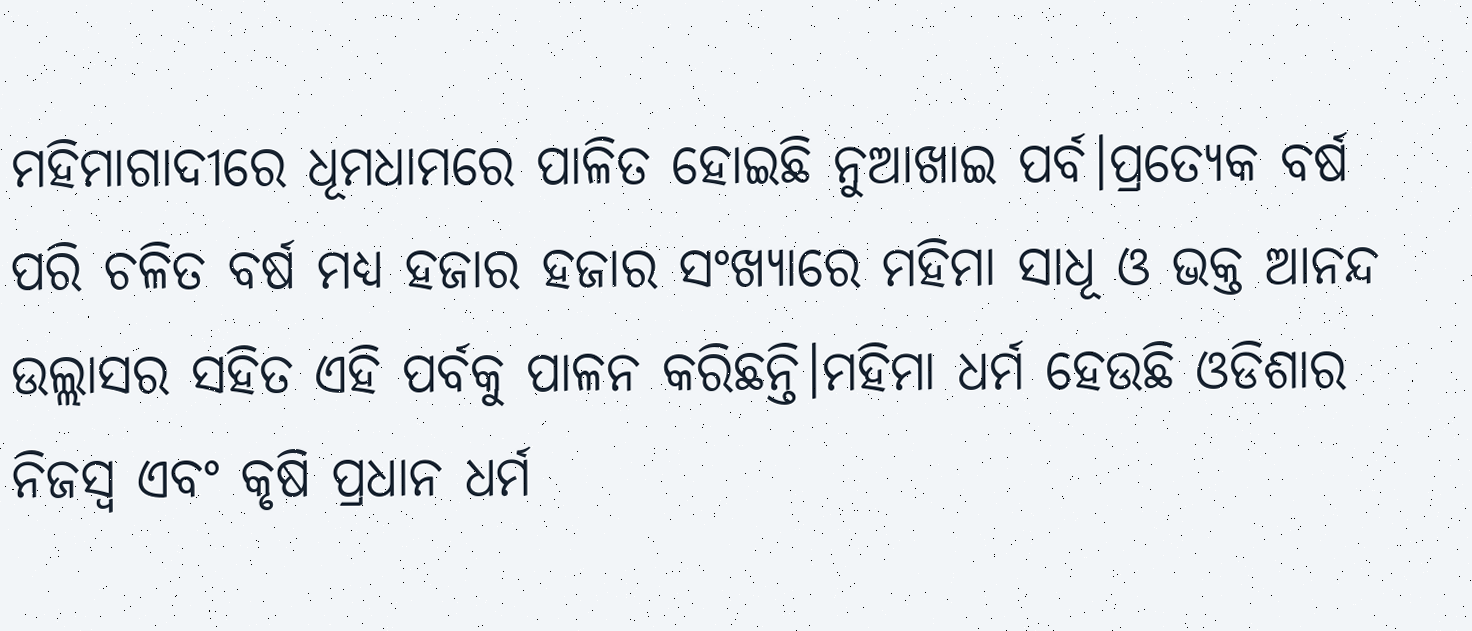ମହିମାଗାଦୀରେ ଧୂମଧାମରେ ପାଳିତ ହୋଇଛି ନୁଆଖାଇ ପର୍ବ।ପ୍ରତ୍ୟେକ ବର୍ଷ ପରି ଚଳିତ ବର୍ଷ ମଧ୍ୟ ହଜାର ହଜାର ସଂଖ୍ୟାରେ ମହିମା ସାଧୂ ଓ ଭକ୍ତ ଆନନ୍ଦ ଉଲ୍ଲାସର ସହିତ ଏହି ପର୍ବକୁ ପାଳନ କରିଛନ୍ତି।ମହିମା ଧର୍ମ ହେଉଛି ଓଡିଶାର ନିଜସ୍ୱ ଏବଂ କୃଷି ପ୍ରଧାନ ଧର୍ମ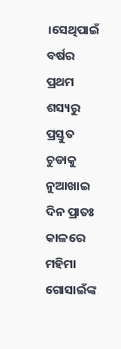।ସେଥିପାଇଁ ବର୍ଷର ପ୍ରଥମ ଶସ୍ୟରୁ ପ୍ରସ୍ତୁତ ଚୁଡାକୁ ନୁଆଖାଇ ଦିନ ପ୍ରାତଃ କାଳରେ ମହିମା ଗୋସାଇଁଙ୍କ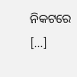ନିକଟରେ […]